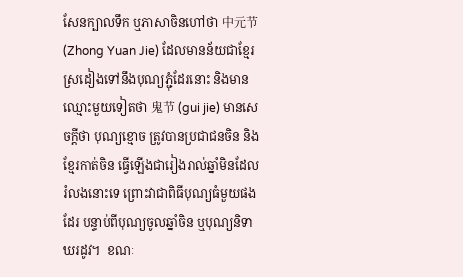សែនក្បាលទឹក ឬភាសាចិនហៅថា 中元节 (Zhong Yuan Jie) ដែលមានន័យជាខ្មែរ ស្រដៀងទៅនឹងបុណ្យភ្ជុំដែរនោះ និងមានឈ្មោះមួយទៀតថា 鬼节 (gui jie) មានសេចក្តីថា បុណ្យខ្មោច ត្រូវបានប្រជាជនចិន និងខ្មែរកាត់ចិន ធ្វើឡើងជារៀងរាល់ឆ្នាំមិនដែលរំលងនោះទេ ព្រោះវាជាពិធីបុណ្យធំមួយផងដែរ បន្ទាប់ពីបុណ្យចូលឆ្នាំចិន ឬបុណ្យនិទាឃរដូវ។  ខណៈ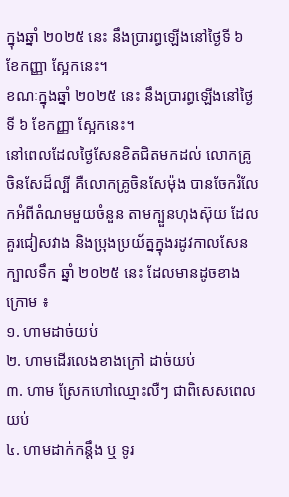ក្នុងឆ្នាំ ២០២៥ នេះ នឹងប្រារព្ធឡើងនៅថ្ងៃទី ៦ ខែកញ្ញា ស្អែកនេះ។
ខណៈក្នុងឆ្នាំ ២០២៥ នេះ នឹងប្រារព្ធឡើងនៅថ្ងៃទី ៦ ខែកញ្ញា ស្អែកនេះ។
នៅពេលដែលថ្ងៃសែនខិតជិតមកដល់ លោកគ្រូចិនសែដ៏ល្បី គឺលោកគ្រូចិនសែម៉ុង បានចែករំលែកអំពីតំណមមួយចំនួន តាមក្បួនហុងស៊ុយ ដែលគួរជៀសវាង និងប្រុងប្រយ័ត្នក្នុងរដូវកាលសែនក្បាលទឹក ឆ្នាំ ២០២៥ នេះ ដែលមានដូចខាងក្រោម ៖
១. ហាមដាច់យប់
២. ហាមដើរលេងខាងក្រៅ ដាច់យប់
៣. ហាម ស្រែកហៅឈ្មោះលឺៗ ជាពិសេសពេលយប់
៤. ហាមដាក់កន្ដឹង ឬ ទូរ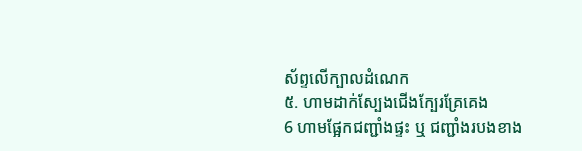ស័ព្ទលើក្បាលដំណេក
៥. ហាមដាក់ស្បែងជើងក្បែរគ្រែគេង
6 ហាមផ្អែកជញ្ជាំងផ្ទះ ឬ ជញ្ជាំងរបងខាង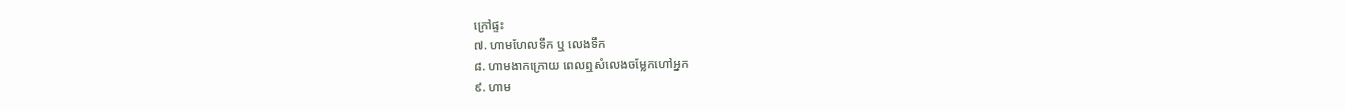ក្រៅផ្ទះ
៧. ហាមហែលទឹក ឬ លេងទឹក
៨. ហាមងាកក្រោយ ពេលឮសំលេងចម្លែកហៅអ្នក
៩. ហាម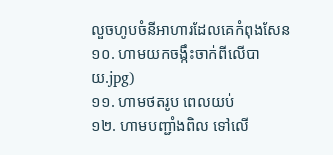លួចហូបចំនីអាហារដែលគេកំពុងសែន
១០. ហាមយកចង្កឹះចាក់ពីលើបាយ.jpg)
១១. ហាមថតរូប ពេលយប់
១២. ហាមបញ្ជាំងពិល ទៅលើ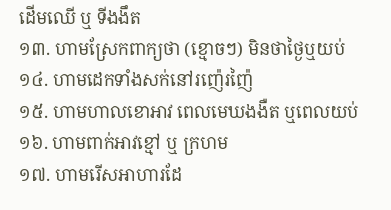ដើមឈើ ឬ ទីងងឹត
១៣. ហាមស្រែកពាក្យថា (ខ្មោចៗ) មិនថាថ្ងៃឬយប់
១៤. ហាមដេកទាំងសក់នៅរញ៉េរញ៉ៃ
១៥. ហាមហាលខោអាវ ពេលមេឃងងឺត ឬពេលយប់
១៦. ហាមពាក់អាវខ្មៅ ឬ ក្រហម
១៧. ហាមរើសអាហារដែ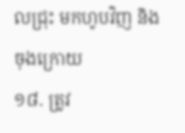លជ្រុះ មកហូបវិញ និងចុងក្រោយ
១៨. ត្រូវ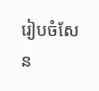រៀបចំសែន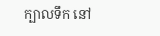ក្បាលទឹក នៅ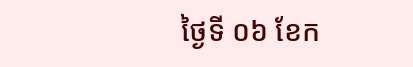ថ្ងៃទី ០៦ ខែក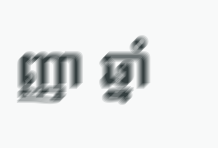ញ្ញា ឆ្នាំ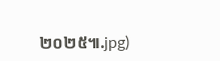២០២៥៕.jpg)